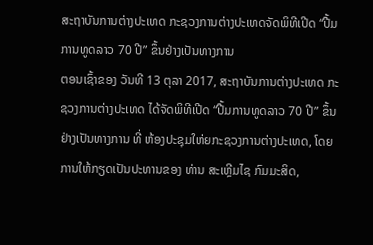ສະຖາບັນການຕ່າງປະເທດ ກະຊວງການຕ່າງປະເທດຈັດພິທີເປີດ “ປື້ມການທູດລາວ 70 ປີ” ຂຶ້ນຢ່າງເປັນທາງການ
ຕອນເຊົ້າຂອງ ວັນທີ 13 ຕຸລາ 2017, ສະຖາບັນການຕ່າງປະເທດ ກະຊວງການຕ່າງປະເທດ ໄດ້ຈັດພິທີເປີດ “ປື້ມການທູດລາວ 70 ປີ” ຂຶ້ນຢ່າງເປັນທາງການ ທີ່ ຫ້ອງປະຊຸມໃຫ່ຍກະຊວງການຕ່າງປະເທດ, ໂດຍການໃຫ້ກຽດເປັນປະທານຂອງ ທ່ານ ສະເຫຼີມໄຊ ກົມມະສິດ,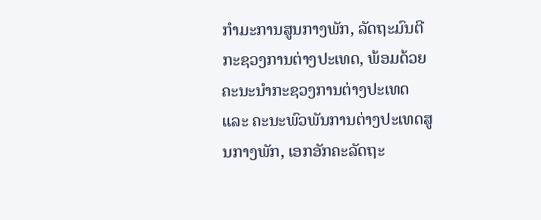ກຳມະການສູນກາງພັກ, ລັດຖະມົນຕີກະຊວງການຕ່າງປະເທດ, ພ້ອມດ້ວຍຄະນະນໍາກະຊວງການຕ່າງປະເທດ ແລະ ຄະນະພົວພັນການຕ່າງປະເທດສູນກາງພັກ, ເອກອັກຄະລັດຖະ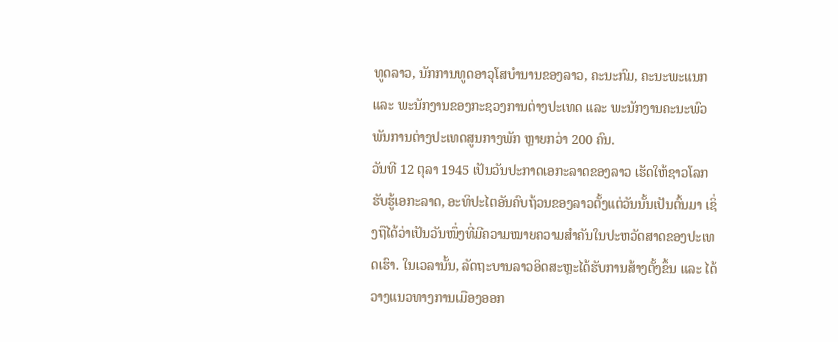ທູດລາວ, ນັກການທູດອາວຸໂສບໍານານຂອງລາວ, ຄະນະກົມ, ຄະນະພະແນກ ແລະ ພະນັກງານຂອງກະຊວງການຕ່າງປະເທດ ແລະ ພະນັກງານຄະນະພົວພັນການຕ່າງປະເທດສູນກາງພັກ ຫຼາຍກວ່າ 200 ຄົນ.
ວັນທີ 12 ຕຸລາ 1945 ເປັນວັນປະກາດເອກະລາດຂອງລາວ ເຮັດໃຫ້ຊາວໂລກຮັບຮູ້ເອກະລາດ, ອະທິປະໄຕອັນຄົບຖ້ວນຂອງລາວຕັ້ງແຕ່ວັນນັ້ນເປັນຕົ້ນມາ ເຊິ່ງຖືໄດ້ວ່າເປັນວັນໜຶ່ງທີ່ມີຄວາມໝາຍຄວາມສຳຄັນໃນປະຫວັດສາດຂອງປະເທດເຮົາ. ໃນເວລານັ້ນ, ລັດຖະບານລາວອິດສະຫຼະໄດ້ຮັບການສ້າງຕັ້ງຂຶ້ນ ແລະ ໄດ້ວາງແນວທາງການເມືອງອອກ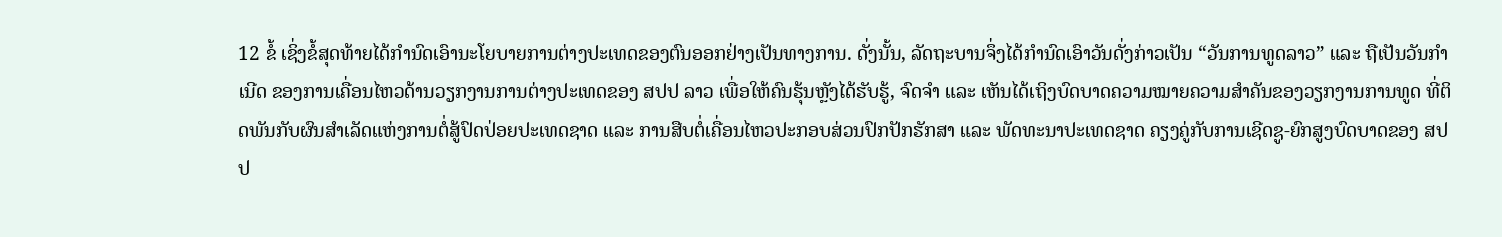12 ຂໍ້ ເຊິ່ງຂໍ້ສຸດທ້າຍໄດ້ກຳນົດເອົານະໂຍບາຍການຕ່າງປະເທດຂອງຕົນອອກຢ່າງເປັນທາງການ. ດັ່ງນັ້ນ, ລັດຖະບານຈຶ່ງໄດ້ກຳນົດເອົາວັນດັ່ງກ່າວເປັນ “ວັນການທູດລາວ” ແລະ ຖືເປັນວັນກຳເນີດ ຂອງການເຄື່ອນໄຫວດ້ານວຽກງານການຕ່າງປະເທດຂອງ ສປປ ລາວ ເພື່ອໃຫ້ຄົນຮຸ້ນຫຼັງໄດ້ຮັບຮູ້, ຈົດຈຳ ແລະ ເຫັນໄດ້ເຖິງບົດບາດຄວາມໝາຍຄວາມສຳຄັນຂອງວຽກງານການທູດ ທີ່ຕິດພັນກັບຜົນສຳເລັດແຫ່ງການຕໍ່ສູ້ປົດປ່ອຍປະເທດຊາດ ແລະ ການສືບຕໍ່ເຄື່ອນໄຫວປະກອບສ່ວນປົກປັກຮັກສາ ແລະ ພັດທະນາປະເທດຊາດ ຄຽງຄູ່ກັບການເຊີດຊູ-ຍົກສູງບົດບາດຂອງ ສປປ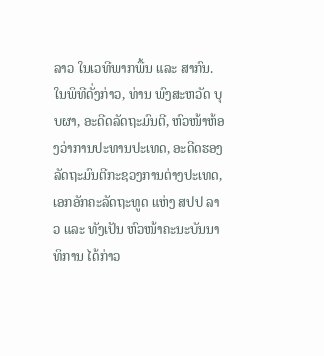ລາວ ໃນເວທີພາກພື້ນ ແລະ ສາກົນ.
ໃນພິທີດັ່ງກ່າວ, ທ່ານ ພົງສະຫວັດ ບຸບຜາ, ອະດີດລັດຖະມົນຕີ, ຫົວໜ້າຫ້ອງວ່າການປະທານປະເທດ, ອະດີດຮອງລັດຖະມົນຕີກະຊວງການຕ່າງປະເທດ, ເອກອັກຄະລັດຖະທູດ ແຫ່ງ ສປປ ລາວ ແລະ ທັງເປັນ ຫົວໜ້າຄະນະບັນນາທິການ ໄດ້ກ່າວ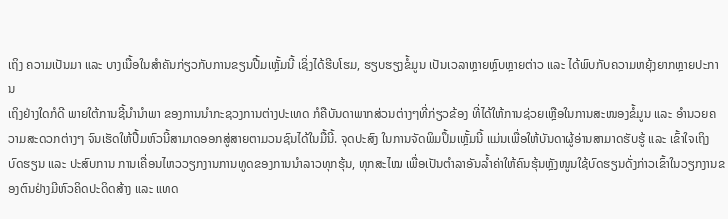ເຖິງ ຄວາມເປັນມາ ແລະ ບາງເນື້ອໃນສໍາຄັນກ່ຽວກັບການຂຽນປື້ມເຫຼັ້ມນີ້ ເຊິ່ງໄດ້ຮີບໂຮມ, ຮຽບຮຽງຂໍ້ມູນ ເປັນເວລາຫຼາຍຫຼົບຫຼາຍຕ່າວ ແລະ ໄດ້ພົບກັບຄວາມຫຍຸ້ງຍາກຫຼາຍປະການ
ເຖິງຢ່າງໃດກໍດີ ພາຍໃຕ້ການຊີ້ນໍານໍາພາ ຂອງການນໍາກະຊວງການຕ່າງປະເທດ ກໍຄືບັນດາພາກສ່ວນຕ່າງໆທີ່ກ່ຽວຂ້ອງ ທີ່ໄດ້ໃຫ້ການຊ່ວຍເຫຼືອໃນການສະໜອງຂໍ້ມູນ ແລະ ອໍານວຍຄວາມສະດວກຕ່າງໆ ຈົນເຮັດໃຫ້ປື້ມຫົວນີ້ສາມາດອອກສູ່ສາຍຕາມວນຊົນໄດ້ໃນມື້ນີ້. ຈຸດປະສົງ ໃນການຈັດພິມປຶ້ມເຫຼັ້ມນີ້ ແມ່ນເພື່ອໃຫ້ບັນດາຜູ້ອ່ານສາມາດຮັບຮູ້ ແລະ ເຂົ້າໃຈເຖິງ ບົດຮຽນ ແລະ ປະສົບການ ການເຄື່ອນໄຫວວຽກງານການທູດຂອງການນໍາລາວທຸກຮຸ້ນ, ທຸກສະໄໝ ເພື່ອເປັນຕຳລາອັນລໍ້າຄ່າໃຫ້ຄົນຮຸ້ນຫຼັງໜູນໃຊ້ບົດຮຽນດັ່ງກ່າວເຂົ້າໃນວຽກງານຂອງຕົນຢ່າງມີຫົວຄິດປະດິດສ້າງ ແລະ ແທດ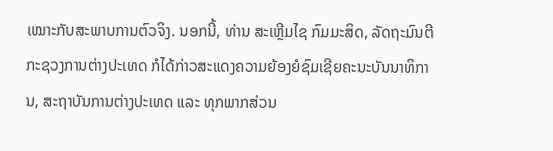ເໝາະກັບສະພາບການຕົວຈິງ. ນອກນີ້, ທ່ານ ສະເຫຼີມໄຊ ກົມມະສິດ, ລັດຖະມົນຕີກະຊວງການຕ່າງປະເທດ ກໍໄດ້ກ່າວສະແດງຄວາມຍ້ອງຍໍຊົມເຊີຍຄະນະບັນນາທິການ, ສະຖາບັນການຕ່າງປະເທດ ແລະ ທຸກພາກສ່ວນ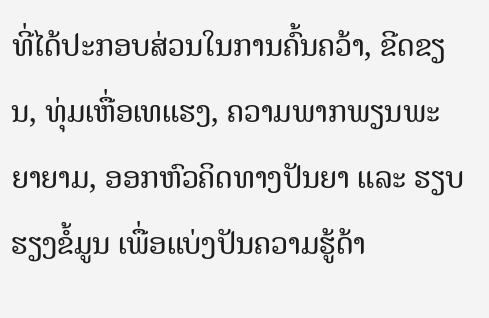ທີ່ໄດ້ປະກອບສ່ວນໃນການຄົ້ນຄວ້າ, ຂີດຂຽນ, ທຸ່ມເຫື່ອເທແຮງ, ຄວາມພາກພຽນພະຍາຍາມ, ອອກຫົວຄິດທາງປັນຍາ ແລະ ຮຽບຮຽງຂໍ້ມູນ ເພື່ອແບ່ງປັນຄວາມຮູ້ດ້າ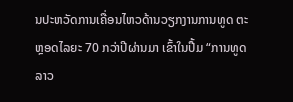ນປະຫວັດການເຄື່ອນໄຫວດ້ານວຽກງານການທູດ ຕະຫຼອດໄລຍະ 70 ກວ່າປີຜ່ານມາ ເຂົ້າໃນປື້ມ “ການທູດລາວ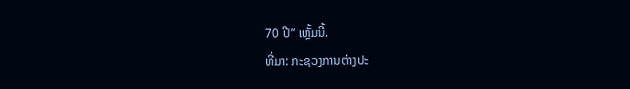70 ປີ” ເຫຼັ້ມນີ້.
ທີ່ມາ: ກະຊວງການຕ່າງປະ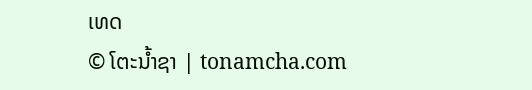ເທດ
© ໂຕະນໍ້າຊາ | tonamcha.com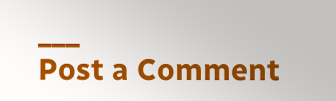___
Post a Comment